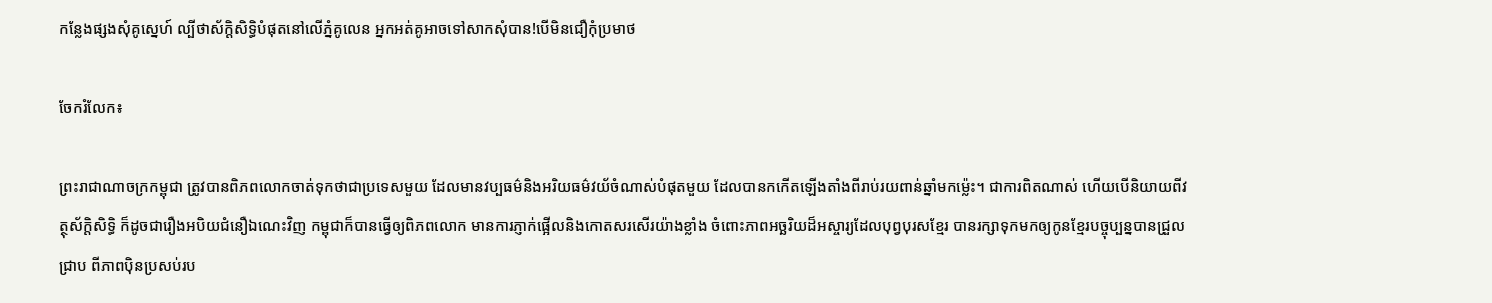កន្លែងផ្សងសុំគូស្នេហ៍ ល្បីថាស័ក្តិសិទ្ធិបំផុតនៅលើភ្នំគូលេន អ្នកអត់គូអាចទៅសាកសុំបាន!បើមិនជឿកុំប្រមាថ

ចែករំលែក៖

ព្រះរាជាណាចក្រកម្ពុជា ត្រូវបានពិភពលោកចាត់ទុកថាជាប្រទេសមួយ ដែលមានវប្បធម៌និងអរិយធម៌វយ័ចំណាស់បំផុតមួយ ដែលបានកកើតឡើងតាំងពីរាប់រយពាន់ឆ្នាំមកម៉្លេះ។ ជាការពិតណាស់ ហើយបើនិយាយពីវត្ថុស័ក្តិសិទ្ធិ ក៏ដូចជារឿងអបិយជំនឿឯណេះវិញ កម្ពុជាក៏បានធ្វើឲ្យពិភពលោក មានការភ្ញាក់ផ្អើលនិងកោតសរសើរយ៉ាងខ្លាំង ចំពោះភាពអច្ឆរិយដ៏អស្ចារ្យដែលបុព្វបុរសខ្មែរ បានរក្សាទុកមកឲ្យកូនខ្មែរបច្ចុប្បន្នបានជ្រួលជ្រាប ពីភាពប៉ិនប្រសប់រប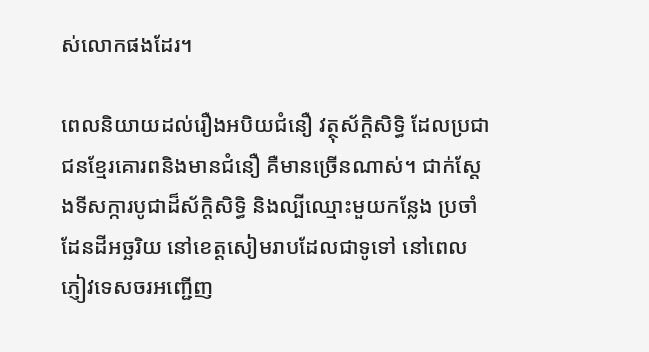ស់លោកផងដែរ។

ពេលនិយាយដល់រឿងអបិយជំនឿ វត្ថុស័ក្តិសិទ្ធិ ដែលប្រជាជនខ្មែរគោរពនិងមានជំនឿ គឺមានច្រើនណាស់។ ជាក់ស្ដែងទីសក្ការបូជាដ៏ស័ក្តិសិទ្ធិ និងល្បីឈ្មោះមួយកន្លែង ប្រចាំដែនដីអច្ឆរិយ នៅខេត្តសៀមរាបដែលជាទូទៅ នៅពេលភ្ញៀវទេសចរអញ្ជើញ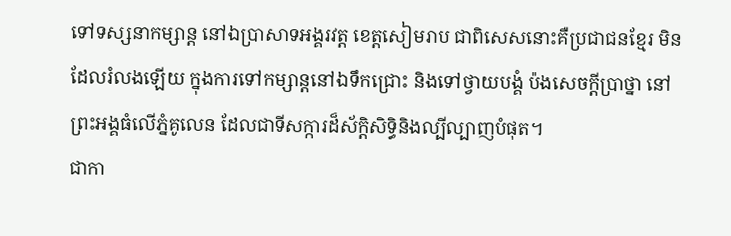ទៅទស្សនាកម្សាន្ត នៅឯប្រាសាទអង្គរវត្ត ខេត្តសៀមរាប ជាពិសេសនោះគឺប្រជាជនខ្មែរ មិនដែលរំលងឡើយ ក្នុងការទៅកម្សាន្តនៅឯទឹកជ្រោះ និងទៅថ្វាយបង្គំ ប៉ងសេចក្តីប្រាថ្នា នៅព្រះអង្គធំលើភ្នំគូលេន ដែលជាទីសក្ការដ៏ស័ក្តិសិទ្ធិនិងល្បីល្បាញបំផុត។
ជាកា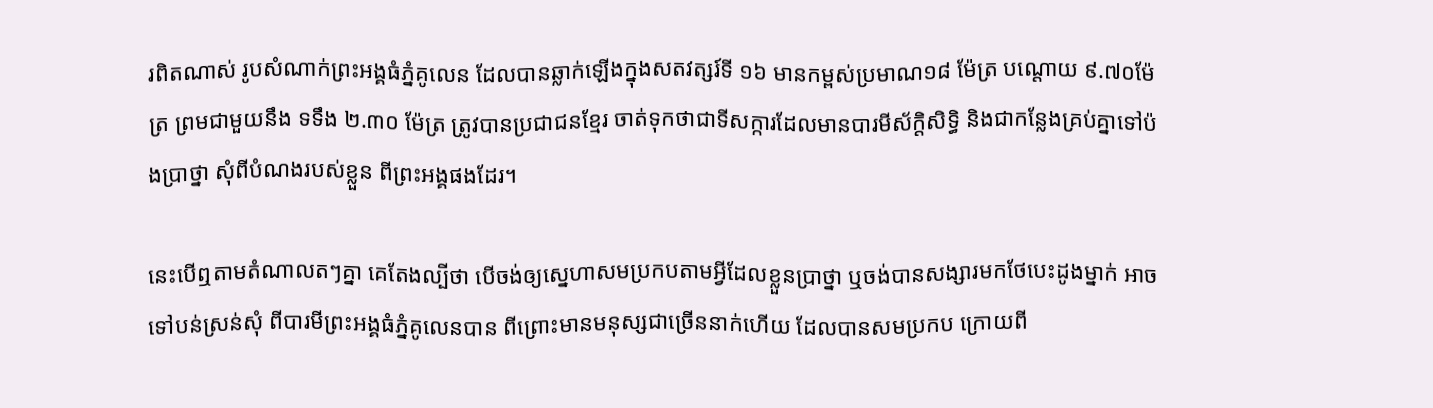រពិតណាស់ រូបសំណាក់ព្រះអង្គធំភ្នំគូលេន ដែលបានឆ្លាក់ឡើងក្នុងសតវត្សរ៍ទី ១៦ មានកម្ពស់ប្រមាណ១៨ ម៉ែត្រ បណ្ដោយ ៩.៧០ម៉ែត្រ ព្រមជាមួយនឹង ទទឹង ២.៣០ ម៉ែត្រ ត្រូវបានប្រជាជនខ្មែរ ចាត់ទុកថាជាទីសក្ការដែលមានបារមីស័ក្តិសិទ្ធិ និងជាកន្លែងគ្រប់គ្នាទៅប៉ងប្រាថ្នា សុំពីបំណងរបស់ខ្លួន ពីព្រះអង្គផងដែរ។

នេះបើឮតាមតំណាលតៗគ្នា គេតែងល្បីថា បើចង់ឲ្យស្នេហាសមប្រកបតាមអ្វីដែលខ្លួនប្រាថ្នា ឬចង់បានសង្សារមកថែបេះដូងម្នាក់ អាចទៅបន់ស្រន់សុំ ពីបារមីព្រះអង្គធំភ្នំគូលេនបាន ពីព្រោះមានមនុស្សជាច្រើននាក់ហើយ ដែលបានសមប្រកប ក្រោយពី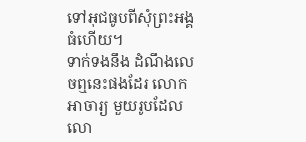ទៅអុជធូបពីសុំព្រះអង្គធំហើយ។
ទាក់ទងនឹង ដំណឹងលេចឮនេះផងដែរ លោក អាចារ្យ មួយរូបដែលលោ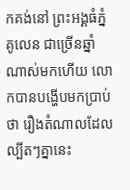កគង់នៅ ព្រះអង្គធំភ្នំគូលេន ជាច្រើនឆ្នាំណាស់មកហើយ លោកបានបង្ហើបមកប្រាប់ថា រឿងតំណាលដែលល្បីតៗគ្នានេះ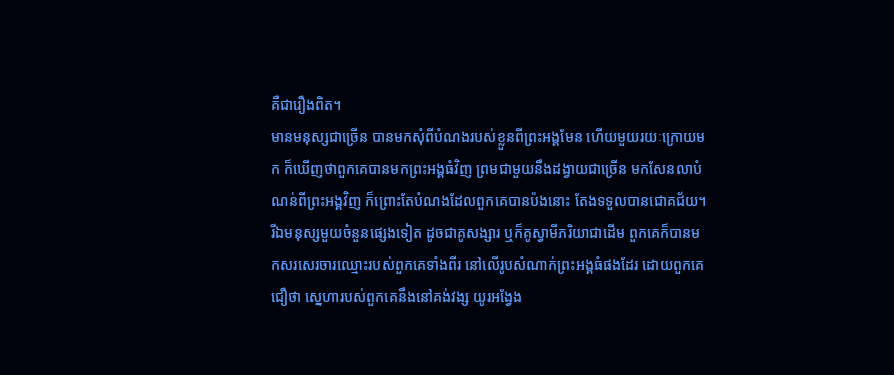គឺជារឿងពិត។
មានមនុស្សជាច្រើន បានមកសុំពីបំណងរបស់ខ្លួនពីព្រះអង្គមែន ហើយមួយរយៈក្រោយមក ក៏ឃើញថាពួកគេបានមកព្រះអង្គធំវិញ ព្រមជាមួយនឹងដង្វាយជាច្រើន មកសែនលាបំណន់ពីព្រះអង្គវិញ ក៏ព្រោះតែបំណងដែលពួកគេបានប៉ងនោះ តែងទទួលបានជោគជ័យ។ រីឯមនុស្សមួយចំនួនផ្សេងទៀត ដូចជាគូសង្សារ ឬក៏គូស្វាមីភរិយាជាដើម ពួកគេក៏បានមកសរសេរចារឈ្មោះរបស់ពួកគេទាំងពីរ នៅលើរូបសំណាក់ព្រះអង្គធំផងដែរ ដោយពួកគេជឿថា ស្នេហារបស់ពួកគេនឹងនៅគង់វង្ស យូរអង្វែង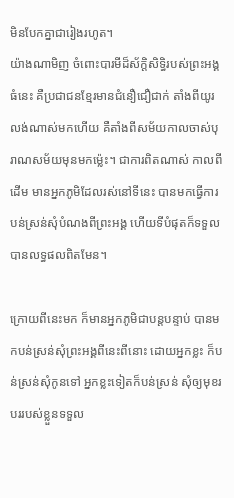មិនបែកគ្នាជារៀងរហូត។
យ៉ាងណាមិញ ចំពោះបារមីដ៏ស័ក្តិសិទ្ធិរបស់ព្រះអង្គធំនេះ គឺប្រជាជនខ្មែរមានជំនឿជឿជាក់ តាំងពីយូរលង់ណាស់មកហើយ គឺតាំងពីសម័យកាលចាស់បុរាណសម័យមុនមកម្ល៉េះ។ ជាការពិតណាស់ កាលពីដើម មានអ្នកភូមិដែលរស់នៅទីនេះ បានមកធ្វើការបន់ស្រន់សុំបំណងពីព្រះអង្គ ហើយទីបំផុតក៏ទទួលបានលទ្ធផលពិតមែន។

ក្រោយពីនេះមក ក៏មានអ្នកភូមិជាបន្តបន្ទាប់ បានមកបន់ស្រន់សុំព្រះអង្គពីនេះពីនោះ ដោយអ្នកខ្លះ ក៏បន់ស្រន់សុំកូនទៅ អ្នកខ្លះទៀតក៏បន់ស្រន់ សុំឲ្យមុខរបររបស់ខ្លួនទទួល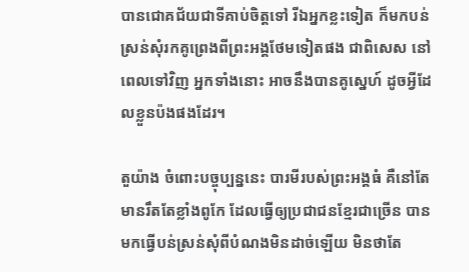បានជោគជ័យជាទីគាប់ចិត្តទៅ រីឯអ្នកខ្លះទៀត ក៏មកបន់ស្រន់សុំរកគូព្រេងពីព្រះអង្គថែមទៀតផង ជាពិសេស នៅពេលទៅវិញ អ្នកទាំងនោះ អាចនឹងបានគូស្នេហ៍ ដូចអ្វីដែលខ្លួនប៉ងផងដែរ។

តួយ៉ាង ចំពោះបច្ចុប្បន្ននេះ បារមីរបស់ព្រះអង្គធំ គឺនៅតែមានរឹតតែខ្លាំងពូកែ ដែលធ្វើឲ្យប្រជាជនខ្មែរជាច្រើន បានមកធ្វើបន់ស្រន់សុំពីបំណងមិនដាច់ឡើយ មិនថាតែ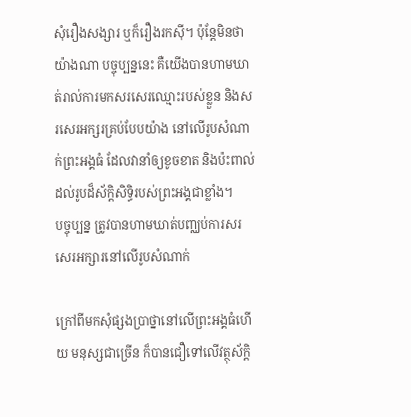សុំរឿងសង្សារ ឬក៏រឿងរកស៊ី។ ប៉ុន្តែមិនថាយ៉ាងណា បច្ចុប្បន្ននេះ គឺយើងបានហាមឃាត់រាល់ការមកសរសេរឈ្មោះរបស់ខ្លួន និងសរសេរអក្សរគ្រប់បែបយ៉ាង នៅលើរូបសំណាក់ព្រះអង្គធំ ដែលវានាំឲ្យខូចខាត និងប៉ះពាល់ដល់រូបដ៏ស័ក្តិសិទ្ធិរបស់ព្រះអង្គជាខ្លាំង។
បច្ចុប្បន្ន ត្រូវបានហាមឃាត់បញ្ឈប់ការសរសេរអក្សារនៅលើរូបសំណាក់

ក្រៅពីមកសុំផ្សងប្រាថ្នានៅលើព្រះអង្គធំហើយ មនុស្សជាច្រើន ក៏បានជឿទៅលើវត្ថុស័ក្តិ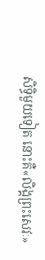សិទ្ធិមួយទៀត នោះគឺ«លិង្គព្រះសេវៈ»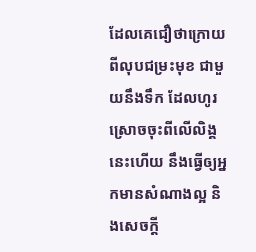ដែលគេជឿថាក្រោយពីលុបជម្រះមុខ ជាមួយនឹងទឹក ដែលហូរស្រោចចុះពីលើលិង្គនេះហើយ នឹងធ្វើឲ្យអ្នកមានសំណាងល្អ និងសេចក្តី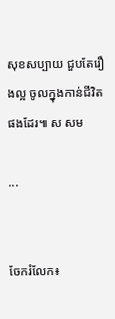សុខសប្បាយ ជួបតែរឿងល្អ ចូលក្នុងកាន់ជីវិតផងដែរ៕ ស សម

...


ចែករំលែក៖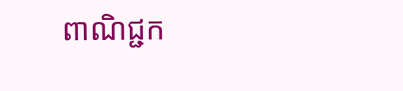ពាណិជ្ជក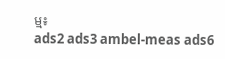ម្ម៖
ads2 ads3 ambel-meas ads6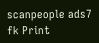scanpeople ads7 fk Print